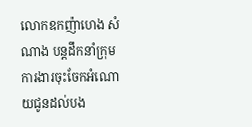លោកឧកញ៉ាហេង សំណាង បន្តដឹកនាំក្រុមការងារចុះចែកអំណោយជូនដល់បង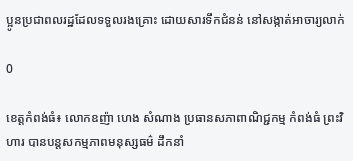ប្អូនប្រជាពលរដ្ឋដែលទទួលរងគ្រោះ ដោយសារទឹកជំនន់ នៅសង្កាត់អាចារ្យលាក់

0

ខេត្តកំពង់ធំ៖ លោកឧញ៉ា ហេង សំណាង ប្រធានសភាពាណិជ្ជកម្ម កំពង់ធំ ព្រះវិហារ បានបន្តសកម្មភាពមនុស្សធម៌ ដឹកនាំ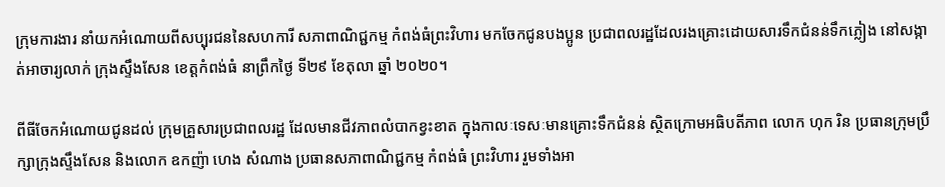ក្រុមការងារ នាំយកអំណោយពីសប្បុរជននៃសហការី សភាពាណិជ្ជកម្ម កំពង់ធំព្រះវិហារ មកចែកជូនបងប្អូន ប្រជាពលរដ្ឋដែលរងគ្រោះដោយសារទឹកជំនន់ទឹកភ្លៀង នៅសង្កាត់អាចារ្យលាក់ ក្រុងស្ទឹងសែន ខេត្តកំពង់ធំ នាព្រឹកថ្ងៃ ទី២៩ ខែតុលា ឆ្នាំ ២០២០។

ពីធីចែកអំណោយជូនដល់ ក្រុមគ្រួសារប្រជាពលរដ្ឋ ដែលមានជីវភាពលំបាកខ្វះខាត ក្នុងកាលៈទេសៈមានគ្រោះទឹកជំនន់ ស្ថិតក្រោមអធិបតីភាព លោក ហុក រិន ប្រធានក្រុមប្រឹក្សាក្រុងស្ទឹងសែន និងលោក ឧកញ៉ា ហេង សំណាង ប្រធានសភាពាណិជ្ជកម្ម កំពង់ធំ ព្រះវិហារ រួមទាំងអា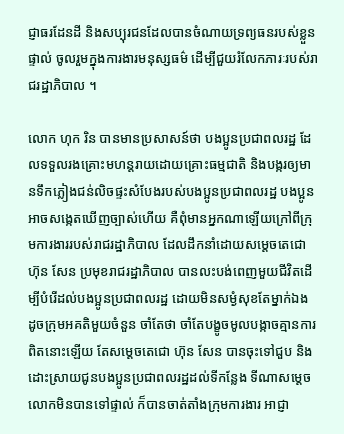ជ្ញាធរដែនដី និងសប្បុរជនដែលបានចំណាយទ្រព្យធនរបស់ខ្លួនផ្ទាល់ ចូលរួមក្នុងការងារមនុស្សធម៌ ដើម្បីជួយរំលែកភារៈរបស់រាជរដ្ឋាភិបាល ។

លោក ហុក រិន បានមានប្រសាសន៍ថា បងប្អូនប្រជាពលរដ្ឋ ដែលទទួលរងគ្រោះមហន្តរាយដោយគ្រោះធម្មជាតិ និងបង្ករឲ្យមានទឹកភ្លៀងជន់លិចផ្ទះសំបែងរបស់បងប្អូនប្រជាពលរដ្ឋ បងប្អូនអាចសង្កេតឃើញច្បាស់ហើយ គឺពុំមានអ្នកណាឡើយក្រៅពីក្រុមការងាររបស់រាជរដ្ឋាភិបាល ដែលដឹកនាំដោយសម្តេចតេជោ ហ៊ុន សែន ប្រមុខរាជរដ្ឋាភិបាល បានលះបង់ពេញមួយជីវិតដើម្បីបំរើដល់បងប្អូនប្រជាពលរដ្ឋ ដោយមិនសម្ងំសុខតែម្នាក់ឯង ដូចក្រុមអគតិមួយចំនួន ចាំតែថា ចាំតែបង្ខូចមូលបង្កាចគ្មានការពិតនោះឡើយ តែសម្តេចតេជោ ហ៊ុន សែន បានចុះទៅជួប និងដោះស្រាយជូនបងប្អូនប្រជាពលរដ្ឋដល់ទីកន្លែង ទីណាសម្តេចលោកមិនបានទៅផ្ទាល់ ក៏បានចាត់តាំងក្រុមការងារ អាជ្ញា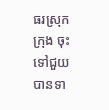ធរស្រុកក្រុង ចុះទៅជួយបានទា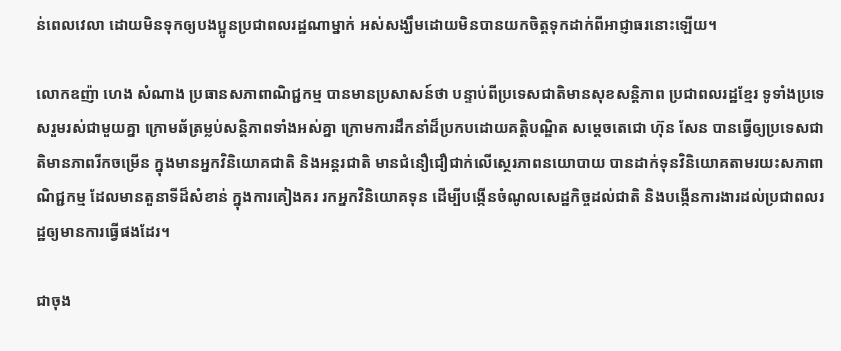ន់ពេលវេលា ដោយមិនទុកឲ្យបងប្អូនប្រជាពលរដ្ឋណាម្នាក់ អស់សង្ឃឹមដោយមិនបានយកចិត្តទុកដាក់ពីអាជ្ញាធរនោះឡើយ។

លោកឧញ៉ា ហេង សំណាង ប្រធានសភាពាណិជ្ជកម្ម បានមានប្រសាសន៍ថា បន្ទាប់ពីប្រទេសជាតិមានសុខសន្តិភាព ប្រជាពលរដ្ឋខ្មែរ ទូទាំងប្រទេសរួមរស់ជាមួយគ្នា ក្រោមឆ័ត្រម្លប់សន្តិភាពទាំងអស់គ្នា ក្រោមការដឹកនាំដ៏ប្រកបដោយគត្តិបណ្ឌិត សម្តេចតេជោ ហ៊ុន សែន បានធ្វើឲ្យប្រទេសជាតិមានភាពរីកចម្រើន ក្នុងមានអ្នកវិនិយោគជាតិ និងអន្តរជាតិ មានជំនឿជឿជាក់លើស្ថេរភាពនយោបាយ បានដាក់ទុនវិនិយោគតាមរយះសភាពាណិជ្ជកម្ម ដែលមានតួនាទីដ៏សំខាន់ ក្នុងការគៀងគរ រកអ្នកវិនិយោគទុន ដើម្បីបង្កើនចំណូលសេដ្ឋកិច្ចដល់ជាតិ និងបង្កើនការងារដល់ប្រជាពលរដ្ឋឲ្យមានការធ្វើផងដែរ។

ជាចុង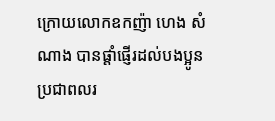ក្រោយលោកឧកញ៉ា ហេង សំណាង បានផ្តាំផ្ញើរដល់បងប្អូនប្រជាពលរ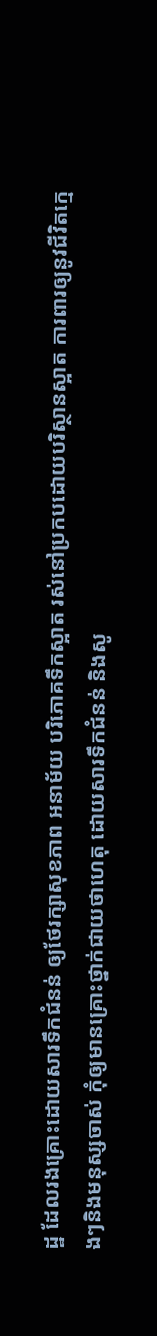ដ្ឋ ដែលរងគ្រោះដោយសារទឹកជំនន់ ឲ្យថែរក្សាសុខភាព អនាម័យ បរិភោគទឹកស្អាត រស់នៅប្រកបដោយបរិស្ថានស្អាត ការពារឲ្យនូវជីវិតក្មេងៗនិងមនុស្សចាស់ កុំឲ្យមានគ្រោះថ្នាក់ជាយថាហេតុ ដោយសារទឹកជំនន់ និងសូ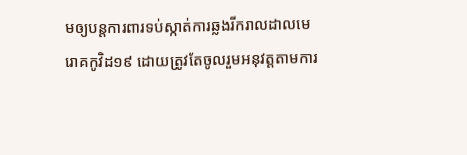មឲ្យបន្តការពារទប់ស្កាត់ការឆ្លងរីករាលដាលមេរោគកូវិដ១៩ ដោយត្រូវតែចូលរួមអនុវត្តតាមការ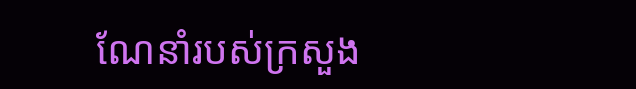ណែនាំរបស់ក្រសួង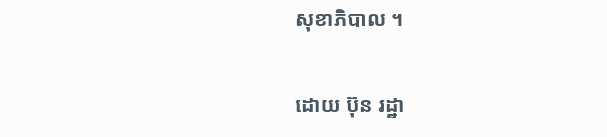សុខាភិបាល ។

ដោយ ប៊ុន រដ្ឋា